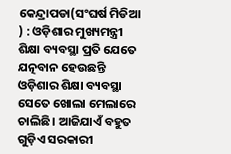କେନ୍ଦ୍ରାପଡା(ସଂଘର୍ଷ ମିଡିଆ ) : ଓଡ଼ିଶାର ମୁଖ୍ୟମନ୍ତ୍ରୀ ଶିକ୍ଷା ବ୍ୟବସ୍ଥା ପ୍ରତି ଯେତେ ଯତ୍ନବାନ ହେଉଛନ୍ତି ଓଡ଼ିଶାର ଶିକ୍ଷା ବ୍ୟବସ୍ଥା ସେତେ ଖୋଲା ମେଲାରେ ଚାଲିଛି। ଆଜିଯାଏଁ ବହୁତ ଗୁଡ଼ିଏ ସରକାରୀ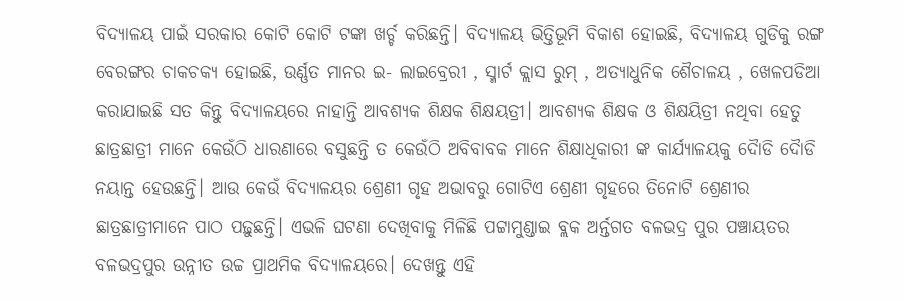ବିଦ୍ୟାଳୟ ପାଇଁ ସରକାର କୋଟି କୋଟି ଟଙ୍କା ଖର୍ଚ୍ଚ କରିଛନ୍ତି। ବିଦ୍ୟାଳୟ ଭିତ୍ତିଭୂମି ବିକାଶ ହୋଇଛି, ବିଦ୍ୟାଳୟ ଗୁଡିକୁ ରଙ୍ଗ ବେରଙ୍ଗର ଚାକଚକ୍ୟ ହୋଇଛି, ଉର୍ଣ୍ଣତ ମାନର ଇ- ଲାଇବ୍ରେରୀ , ସ୍ମାର୍ଟ କ୍ଲାସ ରୁମ୍ , ଅତ୍ୟାଧୁନିକ ଶୈଚାଳୟ , ଖେଳପଡିଆ କରାଯାଇଛି ସତ କିନ୍ତୁ ବିଦ୍ୟାଳୟରେ ନାହାନ୍ତି ଆବଶ୍ୟକ ଶିକ୍ଷକ ଶିକ୍ଷୟତ୍ରୀ। ଆବଶ୍ୟକ ଶିକ୍ଷକ ଓ ଶିକ୍ଷୟିତ୍ରୀ ନଥିବା ହେତୁ ଛାତ୍ରଛାତ୍ରୀ ମାନେ କେଉଁଠି ଧାରଣାରେ ବସୁଛନ୍ତି ତ କେଉଁଠି ଅବିବାବକ ମାନେ ଶିକ୍ଷାଧିକାରୀ ଙ୍କ କାର୍ଯ୍ୟାଳୟକୁ ଦୈାଡି ଦୈାଡି ନୟାନ୍ତ ହେଉଛନ୍ତି। ଆଉ କେଉଁ ବିଦ୍ୟାଳୟର ଶ୍ରେଣୀ ଗୃହ ଅଭାବରୁ ଗୋଟିଏ ଶ୍ରେଣୀ ଗୃହରେ ତିନୋଟି ଶ୍ରେଣୀର ଛାତ୍ରଛାତ୍ରୀମାନେ ପାଠ ପଢ଼ୁଛନ୍ତି। ଏଭଳି ଘଟଣା ଦେଖିବାକୁ ମିଳିଛି ପଟ୍ଟାମୁଣ୍ଡାଇ ବ୍ଲକ ଅର୍ନ୍ତଗତ ବଳଭଦ୍ର ପୁର ପଞ୍ଚାୟତର ବଳଭଦ୍ରପୁର ଉନ୍ନୀତ ଉଚ୍ଚ ପ୍ରାଥମିକ ବିଦ୍ୟାଳୟରେ। ଦେଖନ୍ତୁ ଏହି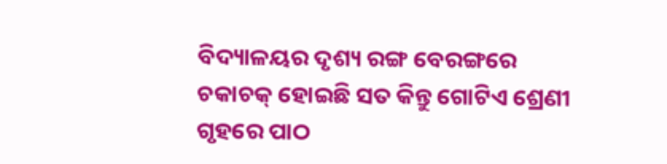ବିଦ୍ୟାଳୟର ଦୃଶ୍ୟ ରଙ୍ଗ ବେରଙ୍ଗରେ ଚକାଚକ୍ ହୋଇଛି ସତ କିନ୍ତୁ ଗୋଟିଏ ଶ୍ରେଣୀ ଗୃହରେ ପାଠ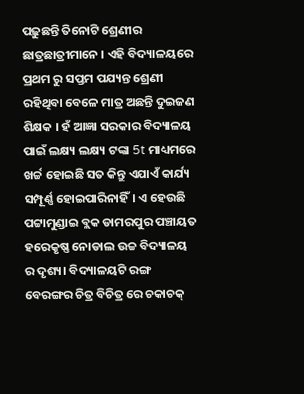ପଢ଼ୁଛନ୍ତି ତିନୋଟି ଶ୍ରେଣୀର ଛାତ୍ରଛାତ୍ରୀମାନେ । ଏହି ବିଦ୍ୟାଳୟରେ ପ୍ରଥମ ରୁ ସପ୍ତମ ପଯ୍ୟନ୍ତ ଶ୍ରେଣୀ ରହିଥିବା ବେଳେ ମାତ୍ର ଅଛନ୍ତି ଦୁଇଜଣ ଶିକ୍ଷକ । ହଁ ଆଜ୍ଞା ସରକାର ବିଦ୍ୟାଳୟ ପାଇଁ ଲକ୍ଷ୍ୟ ଲକ୍ଷ୍ୟ ଟଙ୍କା 5t ମାଧ୍ୟମରେ ଖର୍ଚ୍ଚ ହୋଇଛି ସତ କିନ୍ତୁ ଏଯାଏଁ କାର୍ଯ୍ୟ ସମ୍ପୂର୍ଣ୍ଣ ହୋଇପାରିନାହିଁ। ଏ ହେଉଛି ପଟ୍ଟାମୁଣ୍ଡାଇ ବ୍ଲକ ଡାମରପୁର ପଞ୍ଚାୟତ ହରେକୃଷ୍ଣ ନୋଡାଲ ଉଚ୍ଚ ବିଦ୍ୟାଳୟ ର ଦୃଶ୍ୟ। ବିଦ୍ୟାଳୟଟି ରଙ୍ଗ ବେରଙ୍ଗର ଚିତ୍ର ବିଚିତ୍ର ରେ ଚକାଚକ୍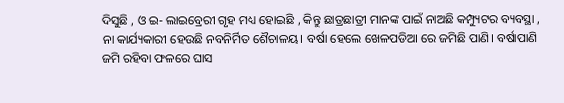ଦିସୁଛି , ଓ ଇ- ଲାଇବ୍ରେରୀ ଗୃହ ମଧ୍ୟ ହୋଇଛି , କିନ୍ତୁ ଛାତ୍ରଛାତ୍ରୀ ମାନଙ୍କ ପାଇଁ ନାଅଛି କମ୍ପ୍ୟୁଟର ବ୍ୟବସ୍ଥା , ନା କାର୍ଯ୍ୟକାରୀ ହେଉଛି ନବନିର୍ମିତ ଶୈଚାଳୟ। ବର୍ଷା ହେଲେ ଖେଳପଡିଆ ରେ ଜମିଛି ପାଣି। ବର୍ଷାପାଣି ଜମି ରହିବା ଫଳରେ ଘାସ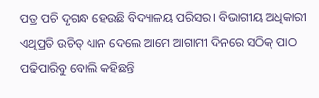ପତ୍ର ପଚି ଦୃଗନ୍ଧ ହେଉଛି ବିଦ୍ୟାଳୟ ପରିସର। ବିଭାଗୀୟ ଅଧିକାରୀ ଏଥିପ୍ରତି ଉଚିତ୍ ଧ୍ୟାନ ଦେଲେ ଆମେ ଆଗାମୀ ଦିନରେ ସଠିକ୍ ପାଠ ପଢିପାରିବୁ ବୋଲି କହିଛନ୍ତି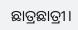ଛାତ୍ରଛାତ୍ରୀ।